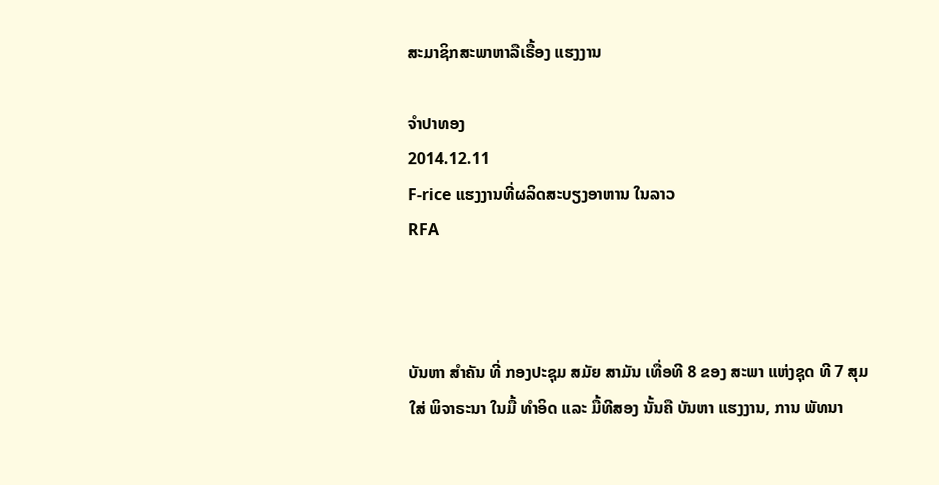ສະມາຊິກສະພາຫາລືເຣື້ອງ ແຮງງານ

ຈໍາປາທອງ
2014.12.11
F-rice ແຮງງານທີ່ຜລິດສະບຽງອາຫານ ໃນລາວ
RFA



ບັນຫາ ສໍາຄັນ ທີ່ ກອງປະຊຸມ ສມັຍ ສາມັນ ເທື່ອທີ 8 ຂອງ ສະພາ ແຫ່ງຊຸດ ທີ 7 ສຸມໃສ່ ພິຈາຣະນາ ໃນມື້ ທໍາອິດ ແລະ ມື້ທີສອງ ນັ້ນຄື ບັນຫາ ແຮງງານ, ການ ພັທນາ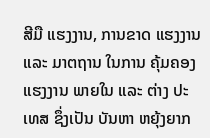ສີມື ແຮງງານ, ການຂາດ ແຮງງານ ແລະ ມາຕຖານ ໃນການ ຄຸ້ມຄອງ ແຮງງານ ພາຍໃນ ແລະ ຕ່າງ ປະເທສ ຊຶ່ງເປັນ ບັນຫາ ຫຍຸ້ງຍາກ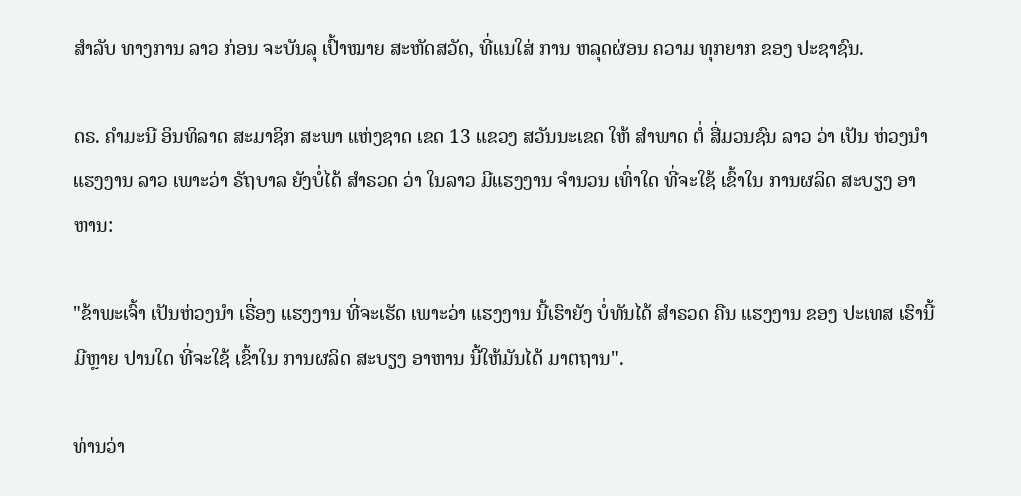ສໍາລັບ ທາງການ ລາວ ກ່ອນ ຈະບັນລຸ ເປົ້າໝາຍ ສະຫັດສວັດ, ທີ່ແນໃສ່ ການ ຫລຸດຜ່ອນ ຄວາມ ທຸກຍາກ ຂອງ ປະຊາຊົນ.

ດຣ. ຄໍາມະນີ ອິນທິລາດ ສະມາຊິກ ສະພາ ແຫ່ງຊາດ ເຂດ 13 ແຂວງ ສວັນນະເຂດ ໃຫ້ ສໍາພາດ ຕໍ່ ສື່ມວນຊົນ ລາວ ວ່າ ເປັນ ຫ່ວງນໍາ ແຮງງານ ລາວ ເພາະວ່າ ຣັຖບາລ ຍັງບໍ່ໄດ້ ສໍາຣວດ ວ່າ ໃນລາວ ມີແຮງງານ ຈໍານວນ ເທົ່າໃດ ທີ່ຈະໃຊ້ ເຂົ້າໃນ ການຜລິດ ສະບຽງ ອາຫານ:

"ຂ້າພະເຈົ້າ ເປັນຫ່ວງນໍາ ເຣື່ອງ ແຮງງານ ທີ່ຈະເຮັດ ເພາະວ່າ ແຮງງານ ນີ້ເຮົາຍັງ ບໍ່ທັນໄດ້ ສໍາຣວດ ຄືນ ແຮງງານ ຂອງ ປະເທສ ເຮົານີ້ ມີຫຼາຍ ປານໃດ ທີ່ຈະໃຊ້ ເຂົ້າໃນ ການຜລິດ ສະບຽງ ອາຫານ ນີ້ໃຫ້ມັນໄດ້ ມາຕຖານ".

ທ່ານວ່າ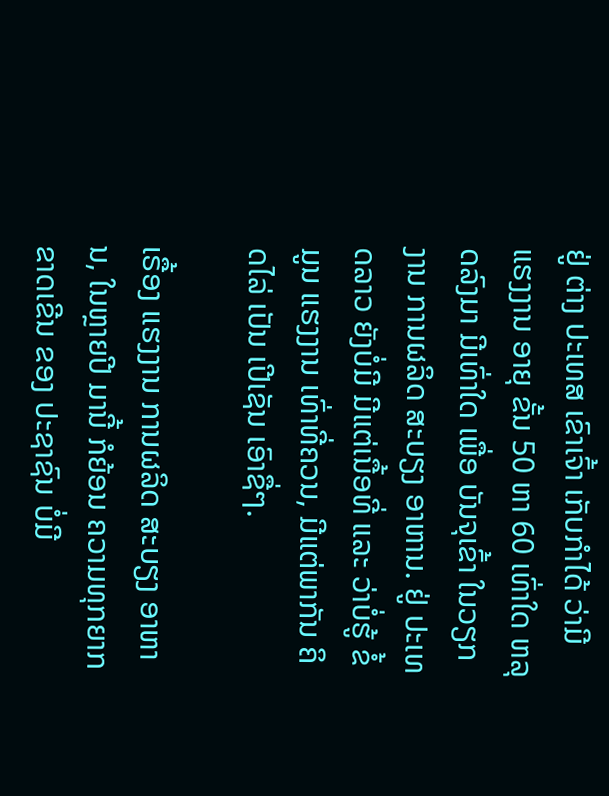ຢູ່ ຕ່າງ ປະເທສ ເຂົາເຈົ້າ ເກັບກໍາໄດ້ ວ່າມີ ແຮງງານ ອາຍຸ ຂັ້ນ 50 ຫາ 60 ເທົ່າໃດ ຫລຸດລົງມາ ມີເທົ່າໃດ ເພື່ອ ບັນຈຸເຂົ້າ ໃນວຽກງານ ການຜລິດ ສະບຽງ ອາຫານ. ຢູ່ ປະເທດລາວ ຍັງບໍ່ມີ ມີແຕ່ເນື້ອທີ່ ແລະ ວ່າບໍ່ຮູ້ ຂໍ້ມູນ ແຮງງານ ເທົ່າທີ່ຄວນ, ມີແຕ່ພາກັນ ຄິດໄລ່ ເປັນ ເປີເຊັນ ເອົາຊື່ໆ.

ເຣື້ອງ ແຮງງານ ການຜລິດ ສະບຽງ ອາຫານ, ໃນຫຼາຍປີ ມານີ້ ກໍຍ້ອນ ຄວາມທຸກຍາກ ຂາດເຂີນ ຂອງ ປະຊາຊົນ ບໍ່ມີ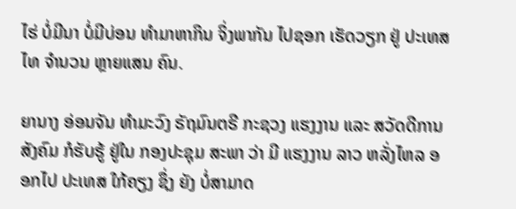ໄຮ່ ບໍ່ມີນາ ບໍ່ມີບ່ອນ ທໍາມາຫາກິນ ຈິ່ງພາກັນ ໄປຊອກ ເຮັດວຽກ ຢູ່ ປະເທສໄທ ຈໍານວນ ຫຼາຍແສນ ຄົນ.

ຍານາງ ອ່ອນຈັນ ທໍາມະວົງ ຣັຖມົນຕຣີ ກະຊວງ ແຮງງານ ແລະ ສວັດດີການ ສັງຄົມ ກໍຮັບຮູ້ ຢູ່ໃນ ກອງປະຊຸມ ສະພາ ວ່າ ມີ ແຮງງານ ລາວ ຫລັ່ງໄຫລ ອອກໄປ ປະເທສ ໃກ້ຄຽງ ຊຶ່ງ ຍັງ ບໍ່ສາມາດ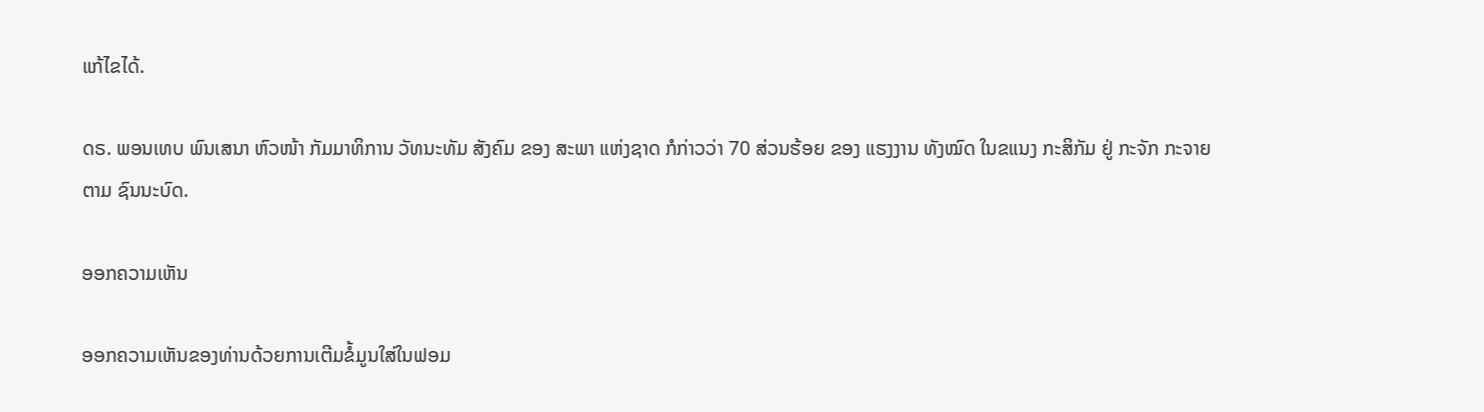ແກ້ໄຂໄດ້.

ດຣ. ພອນເທບ ພົນເສນາ ຫົວໜ້າ ກັມມາທິການ ວັທນະທັມ ສັງຄົມ ຂອງ ສະພາ ແຫ່ງຊາດ ກໍກ່າວວ່າ 70 ສ່ວນຮ້ອຍ ຂອງ ແຮງງານ ທັງໝົດ ໃນຂແນງ ກະສິກັມ ຢູ່ ກະຈັກ ກະຈາຍ ຕາມ ຊົນນະບົດ.

ອອກຄວາມເຫັນ

ອອກຄວາມເຫັນຂອງທ່ານດ້ວຍການເຕີມຂໍ້ມູນໃສ່ໃນຟອມ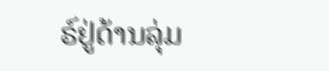ຣ໌ຢູ່ດ້ານລຸ່ມ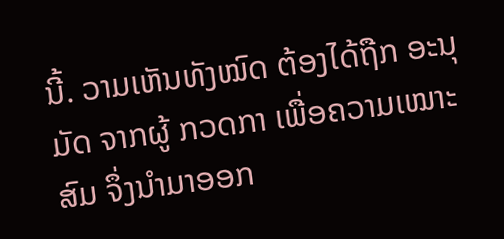ນີ້. ວາມເຫັນທັງໝົດ ຕ້ອງໄດ້ຖືກ ອະນຸມັດ ຈາກຜູ້ ກວດກາ ເພື່ອຄວາມເໝາະສົມ ຈຶ່ງນໍາມາອອກ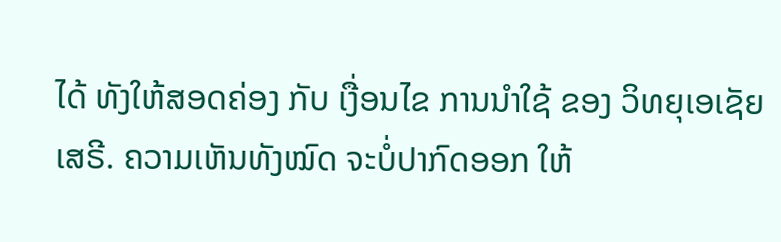ໄດ້ ທັງໃຫ້ສອດຄ່ອງ ກັບ ເງື່ອນໄຂ ການນຳໃຊ້ ຂອງ ວິທຍຸເອເຊັຍເສຣີ. ຄວາມເຫັນທັງໝົດ ຈະບໍ່ປາກົດອອກ ໃຫ້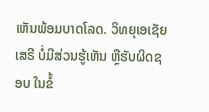ເຫັນພ້ອມບາດໂລດ. ວິທຍຸເອເຊັຍເສຣີ ບໍ່ມີສ່ວນຮູ້ເຫັນ ຫຼືຮັບຜິດຊອບ ໃນຂໍ້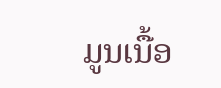ມູນເນື້ອ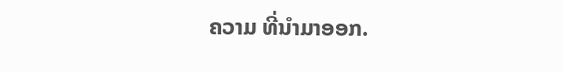ຄວາມ ທີ່ນໍາມາອອກ.